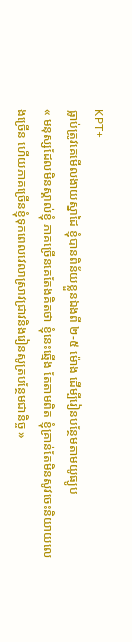KPT+
ធ្លាប់ត្រូវគេមើលងាយស្នាដៃ ខ្ញុំបានពិន័យខ្លួនឯងពី ២-៥ ម៉ោង ដើម្បីរៀនបន្ថែមតាមយូធ្យូប
« មនុស្សដែលមិនស្គាល់ខ្ញុំ ភាគច្រើនគេតែងគិតថា ខ្ញុំនេះឆ្មើង តែតាមពិត ខ្ញុំគ្រាន់តែមិនសូវចេះនិយាយលេងច្រើន ហើយភាគច្រើនខ្ញុំទុកពេលវេលាស្រាវជ្រាវនិងរៀនសូត្របន្ថែមជានិច្ច »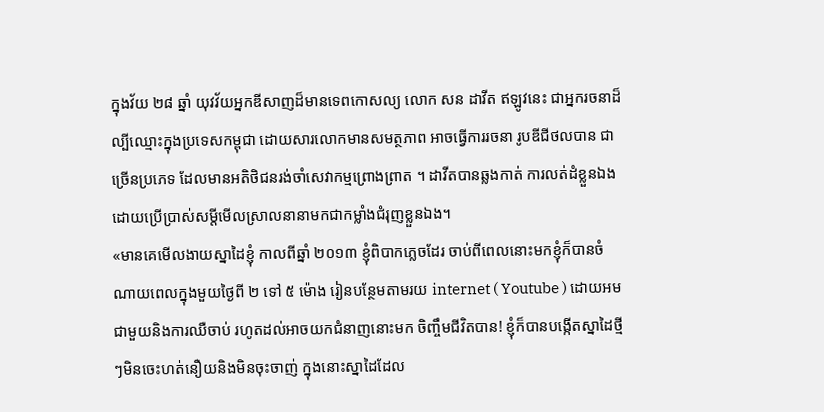ក្នុងវ័យ ២៨ ឆ្នាំ យុវវ័យអ្នកឌីសាញដ៏មានទេពកោសល្យ លោក សន ដាវីត ឥឡូវនេះ ជាអ្នករចនាដ៏ល្បីឈ្មោះក្នុងប្រទេសកម្ពុជា ដោយសារលោកមានសមត្ថភាព អាចធ្វើការរចនា រូបឌីជីថលបាន ជាច្រើនប្រភេទ ដែលមានអតិថិជនរង់ចាំសេវាកម្មព្រោងព្រាត ។ ដាវីតបានឆ្លងកាត់ ការលត់ដំខ្លួនឯងដោយប្រើប្រាស់សម្តីមើលស្រាលនានាមកជាកម្លាំងជំរុញខ្លួនឯង។
«មានគេមើលងាយស្នាដៃខ្ញុំ កាលពីឆ្នាំ ២០១៣ ខ្ញុំពិបាកភ្លេចដែរ ចាប់ពីពេលនោះមកខ្ញុំក៏បានចំណាយពេលក្នុងមួយថ្ងៃពី ២ ទៅ ៥ ម៉ោង រៀនបន្ថែមតាមរយ internet ( Youtube ) ដោយអមជាមួយនិងការឈឺចាប់ រហូតដល់អាចយកជំនាញនោះមក ចិញ្ចឹមជីវិតបាន! ខ្ញុំក៏បានបង្កើតស្នាដៃថ្មីៗមិនចេះហត់នឿយនិងមិនចុះចាញ់ ក្នុងនោះស្នាដៃដែល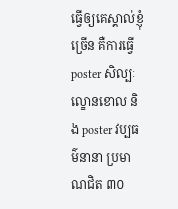ធ្វើឲ្យគេស្គាល់ខ្ញុំច្រើន គឺការធ្វើ poster សិល្បៈល្ខោនខោល និង poster វប្បធម៌នានា ប្រមាណជិត ៣០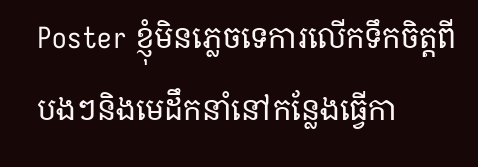Poster ខ្ញុំមិនភ្លេចទេការលើកទឹកចិត្តពីបងៗនិងមេដឹកនាំនៅកន្លែងធ្វើកា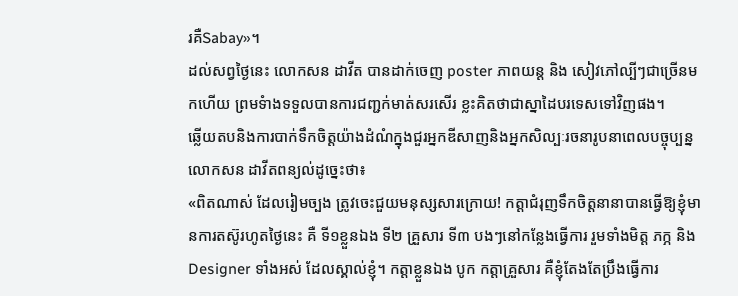រគឺSabay»។
ដល់សព្វថ្ងៃនេះ លោកសន ដាវីត បានដាក់ចេញ poster ភាពយន្ត និង សៀវភៅល្បីៗជាច្រើនមកហើយ ព្រមទំាងទទួលបានការជញ្ជក់មាត់សរសើរ ខ្លះគិតថាជាស្នាដៃបរទេសទៅវិញផង។
ឆ្លើយតបនិងការបាក់ទឹកចិត្តយ៉ាងដំណំក្នុងជួរអ្នកឌីសាញនិងអ្នកសិល្បៈរចនារូបនាពេលបច្ចុប្បន្ន លោកសន ដាវីតពន្យល់ដូច្នេះថា៖
«ពិតណាស់ ដែលរៀមច្បង ត្រូវចេះជួយមនុស្សសារក្រោយ! កត្តាជំរុញទឹកចិត្តនានាបានធ្វើឱ្យខ្ញុំមានការតស៊ូរហូតថ្ងៃនេះ គឺ ទី១ខ្លួនឯង ទី២ គ្រួសារ ទី៣ បងៗនៅកន្លែងធ្វើការ រួមទាំងមិត្ត ភក្ភ និង Designer ទាំងអស់ ដែលស្គាល់ខ្ញុំ។ កត្តាខ្លួនឯង បូក កត្តាគ្រួសារ គឺខ្ញុំតែងតែប្រឹងធ្វើការ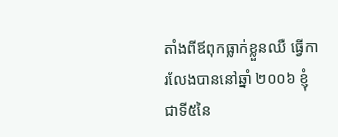តាំងពីឪពុកធ្លាក់ខ្លួនឈឺ ធ្វើការលែងបាននៅឆ្នាំ ២០០៦ ខ្ញុំជាទី៥នៃ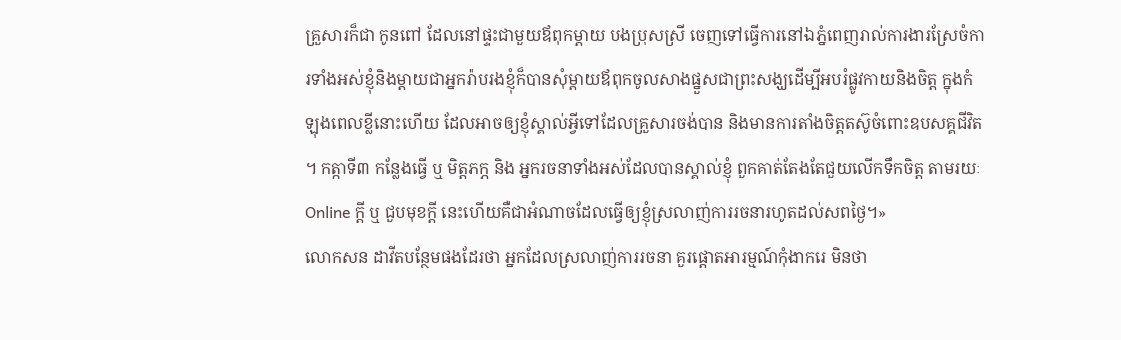គ្រួសារក៏ជា កូនពៅ ដែលនៅផ្ទះជាមួយឪពុកម្តាយ បងប្រុសស្រី ចេញទៅធ្វើការនៅឯភ្នំពេញរាល់ការងារស្រែចំការទាំងអស់ខ្ញុំនិងម្ដាយជាអ្នករ៉ាបរងខ្ញុំក៏បានសុំម្ដាយឪពុកចូលសាងផ្នួសជាព្រះសង្ឃដើម្បីអបរំផ្លូវកាយនិងចិត្ត ក្នុងកំឡុងពេលខ្លីនោះហើយ ដែលអាចឲ្យខ្ញុំស្គាល់អ្វីទៅដែលគ្រួសារចង់បាន និងមានការតាំងចិត្តតស៊ូចំពោះឧបសគ្គជីវិត ។ កត្កាទី៣ កន្លែងធ្វើ ឬ មិត្តភក្ភ និង អ្នករចនាទាំងអស់ដែលបានស្គាល់ខ្ញុំ ពួកគាត់តែងតែជួយលើកទឹកចិត្ត តាមរយៈ Online ក្ដី ឬ ជួបមុខក្ដី នេះហើយគឺជាអំណាចដែលធ្វើឲ្យខ្ញុំស្រលាញ់ការរចនារហូតដល់សពថ្ងៃ។»
លោកសន ដាវីតបន្ថែមផងដែរថា អ្នកដែលស្រលាញ់ការរចនា គួរផ្តោតអារម្មណ៍កុំងាករេ មិនថា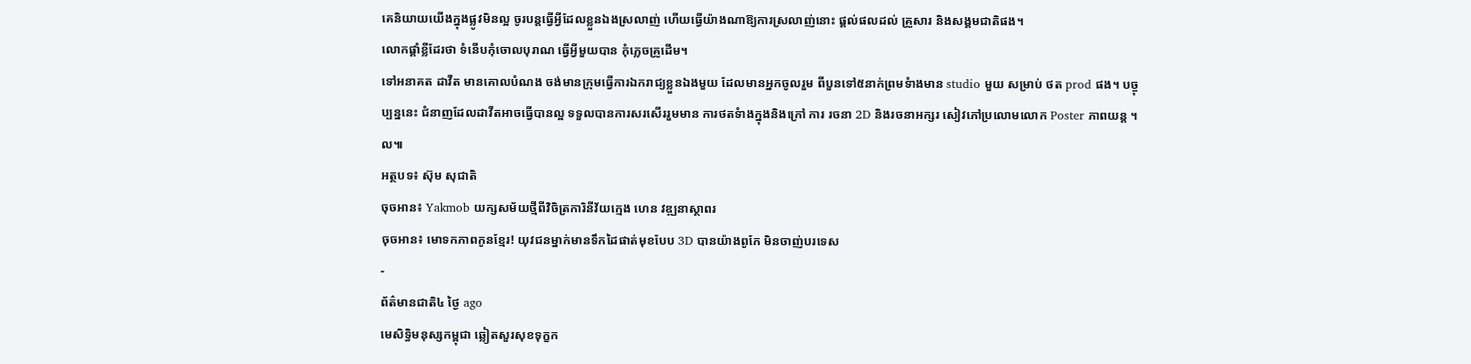គេនិយាយយើងក្នុងផ្លូវមិនល្អ ចូរបន្តធ្វើអ្វីដែលខ្លួនឯងស្រលាញ់ ហើយធ្វើយ៉ាងណាឱ្យការស្រលាញ់នោះ ផ្ដល់ផលដល់ គ្រួសារ និងសង្គមជាតិផង។
លោកផ្តាំខ្លីដែរថា ទំនើបកុំចោលបុរាណ ធ្វើអ្វីមួយបាន កុំភ្លេចគ្រូដើម។
ទៅអនាគត ដាវីត មានគោលបំណង ចង់មានក្រុមធ្វើការឯករាជ្យខ្លួនឯងមួយ ដែលមានអ្នកចូលរួម ពីបួនទៅ៥នាក់ព្រមទំាងមាន studio មួយ សម្រាប់ ថត prod ផង។ បច្ចុប្បន្ននេះ ជំនាញដែលដាវីតអាចធ្វើបានល្អ ទទួលបានការសរសើររួមមាន ការថតទំាងក្នុងនិងក្រៅ ការ រចនា 2D និងរចនាអក្សរ សៀវភៅប្រលោមលោក Poster ភាពយន្ត ។ល៕
អត្ថបទ៖ ស៊ុម សុជាតិ
ចុចអាន៖ Yakmob យក្សសម័យថ្មីពីវិចិត្រការិនីវ័យក្មេង ហេន វឌ្ឍនាស្ថាពរ
ចុចអាន៖ មោទកភាពកូនខ្មែរ! យុវជនម្នាក់មានទឹកដៃផាត់មុខបែប 3D បានយ៉ាងពូកែ មិនចាញ់បរទេស
-
ព័ត៌មានជាតិ៤ ថ្ងៃ ago
មេសិទ្ធិមនុស្សកម្ពុជា ឆ្លៀតសួរសុខទុក្ខក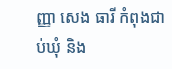ញ្ញា សេង ធារី កំពុងជាប់ឃុំ និង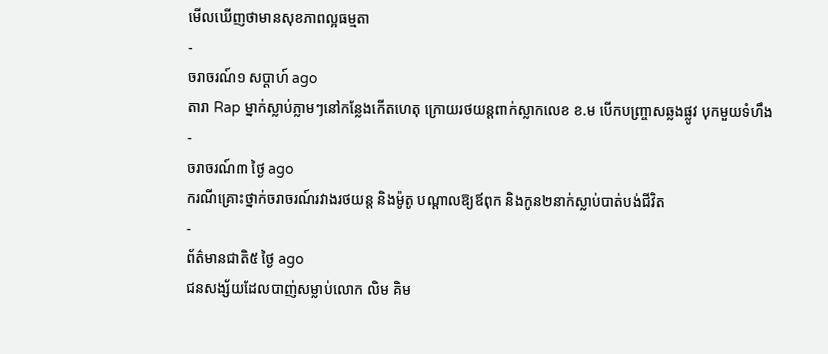មើលឃើញថាមានសុខភាពល្អធម្មតា
-
ចរាចរណ៍១ សប្តាហ៍ ago
តារា Rap ម្នាក់ស្លាប់ភ្លាមៗនៅកន្លែងកើតហេតុ ក្រោយរថយន្ដពាក់ស្លាកលេខ ខ.ម បើកបញ្ច្រាសឆ្លងផ្លូវ បុកមួយទំហឹង
-
ចរាចរណ៍៣ ថ្ងៃ ago
ករណីគ្រោះថ្នាក់ចរាចរណ៍រវាងរថយន្ត និងម៉ូតូ បណ្ដាលឱ្យឪពុក និងកូន២នាក់ស្លាប់បាត់បង់ជីវិត
-
ព័ត៌មានជាតិ៥ ថ្ងៃ ago
ជនសង្ស័យដែលបាញ់សម្លាប់លោក លិម គិម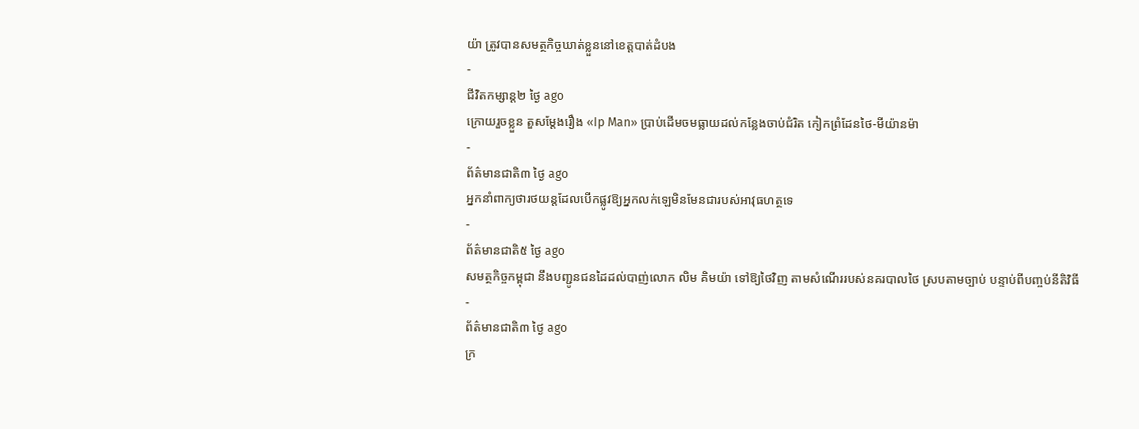យ៉ា ត្រូវបានសមត្ថកិច្ចឃាត់ខ្លួននៅខេត្តបាត់ដំបង
-
ជីវិតកម្សាន្ដ២ ថ្ងៃ ago
ក្រោយរួចខ្លួន តួសម្ដែងរឿង «Ip Man» ប្រាប់ដើមចមធ្លាយដល់កន្លែងចាប់ជំរិត កៀកព្រំដែនថៃ-មីយ៉ានម៉ា
-
ព័ត៌មានជាតិ៣ ថ្ងៃ ago
អ្នកនាំពាក្យថារថយន្តដែលបើកផ្លូវឱ្យអ្នកលក់ឡេមិនមែនជារបស់អាវុធហត្ថទេ
-
ព័ត៌មានជាតិ៥ ថ្ងៃ ago
សមត្ថកិច្ចកម្ពុជា នឹងបញ្ជូនជនដៃដល់បាញ់លោក លិម គិមយ៉ា ទៅឱ្យថៃវិញ តាមសំណើររបស់នគរបាលថៃ ស្របតាមច្បាប់ បន្ទាប់ពីបញ្ចប់នីតិវិធី
-
ព័ត៌មានជាតិ៣ ថ្ងៃ ago
ក្រ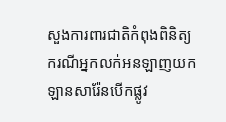សួងការពារជាតិកំពុងពិនិត្យករណីអ្នកលក់អនឡាញយកឡានសារ៉ែនបើកផ្លូវ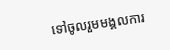ទៅចូលរួមមង្គលការ